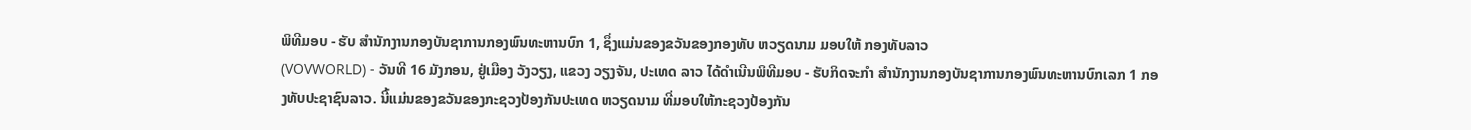ພິທີມອບ - ຮັບ ສຳນັກງານກອງບັນຊາການກອງພົນທະຫານບົກ 1, ຊຶ່ງແມ່ນຂອງຂວັນຂອງກອງທັບ ຫວຽດນາມ ມອບໃຫ້ ກອງທັບລາວ
(VOVWORLD) - ວັນທີ 16 ມັງກອນ, ຢູ່ເມືອງ ວັງວຽງ, ແຂວງ ວຽງຈັນ, ປະເທດ ລາວ ໄດ້ດຳເນີນພິທີມອບ - ຮັບກິດຈະກຳ ສຳນັກງານກອງບັນຊາການກອງພົນທະຫານບົກເລກ 1 ກອງທັບປະຊາຊົນລາວ. ນີ້ແມ່ນຂອງຂວັນຂອງກະຊວງປ້ອງກັນປະເທດ ຫວຽດນາມ ທີ່ມອບໃຫ້ກະຊວງປ້ອງກັນ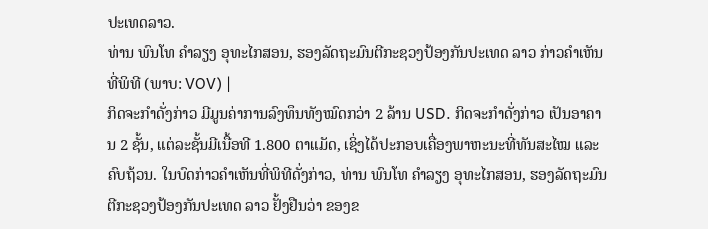ປະເທດລາວ.
ທ່ານ ພົນໂທ ຄຳລຽງ ອຸທະໄກສອນ, ຮອງລັດຖະມົນຕີກະຊວງປ້ອງກັນປະເທດ ລາວ ກ່າວຄຳເຫັນທີ່ພິທີ (ພາບ: VOV) |
ກິດຈະກຳດັ່ງກ່າວ ມີມູນຄ່າການລົງທຶນທັງໝົດກວ່າ 2 ລ້ານ USD. ກິດຈະກຳດັ່ງກ່າວ ເປັນອາຄານ 2 ຊັ້ນ, ແຕ່ລະຊັ້ນມີເນື້ອທີ 1.800 ຕາແມັດ, ເຊິ່ງໄດ້ປະກອບເຄື່ອງພາຫະນະທີ່ທັນສະໄໝ ແລະ ຄົບຖ້ວນ. ໃນບົດກ່າວຄຳເຫັນທີ່ພິທີດັ່ງກ່າວ, ທ່ານ ພົນໂທ ຄຳລຽງ ອຸທະໄກສອນ, ຮອງລັດຖະມົນຕີກະຊວງປ້ອງກັນປະເທດ ລາວ ຢັ້ງຢືນວ່າ ຂອງຂ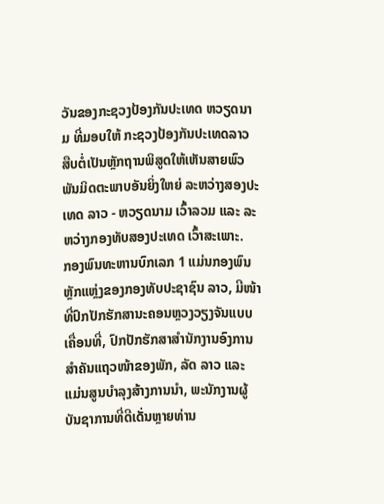ວັນຂອງກະຊວງປ້ອງກັນປະເທດ ຫວຽດນາມ ທີ່ມອບໃຫ້ ກະຊວງປ້ອງກັນປະເທດລາວ ສືບຕໍ່ເປັນຫຼັກຖານພິສູດໃຫ້ເຫັນສາຍພົວພັນມິດຕະພາບອັນຍິ່ງໃຫຍ່ ລະຫວ່າງສອງປະເທດ ລາວ - ຫວຽດນາມ ເວົ້າລວມ ແລະ ລະຫວ່າງກອງທັບສອງປະເທດ ເວົ້າສະເພາະ.
ກອງພົນທະຫານບົກເລກ 1 ແມ່ນກອງພົນຫຼັກແຫຼ່ງຂອງກອງທັບປະຊາຊົນ ລາວ, ມີໜ້າທີ່ປົກປັກຮັກສານະຄອນຫຼວງວຽງຈັນແບບເຄື່ອນທີ່, ປົກປັກຮັກສາສຳນັກງານອົງການສຳຄັນແຖວໜ້າຂອງພັກ, ລັດ ລາວ ແລະ ແມ່ນສູນບຳລຸງສ້າງການນຳ, ພະນັກງານຜູ້ບັນຊາການທີ່ດີເດັ່ນຫຼາຍທ່ານ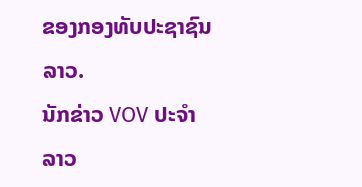ຂອງກອງທັບປະຊາຊົນລາວ.
ນັກຂ່າວ VOV ປະຈຳ ລາວ